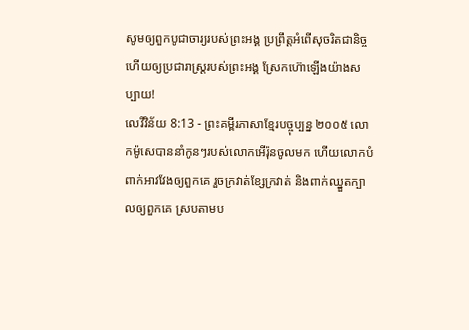សូមឲ្យពួកបូជាចារ្យរបស់ព្រះអង្គ ប្រព្រឹត្តអំពើសុចរិតជានិច្ច ហើយឲ្យប្រជារាស្ត្ររបស់ព្រះអង្គ ស្រែកហ៊ោឡើងយ៉ាងសប្បាយ!
លេវីវិន័យ 8:13 - ព្រះគម្ពីរភាសាខ្មែរបច្ចុប្បន្ន ២០០៥ លោកម៉ូសេបាននាំកូនៗរបស់លោកអើរ៉ុនចូលមក ហើយលោកបំពាក់អាវវែងឲ្យពួកគេ រួចក្រវាត់ខ្សែក្រវាត់ និងពាក់ឈ្នួតក្បាលឲ្យពួកគេ ស្របតាមប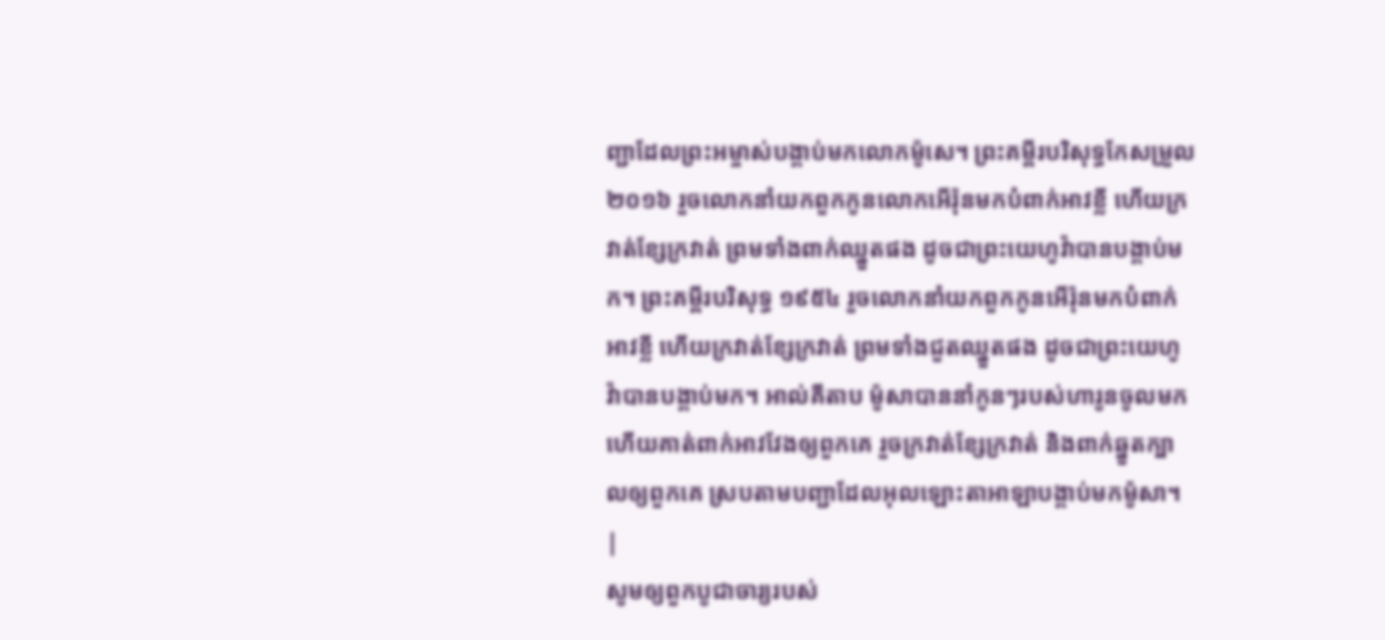ញ្ជាដែលព្រះអម្ចាស់បង្គាប់មកលោកម៉ូសេ។ ព្រះគម្ពីរបរិសុទ្ធកែសម្រួល ២០១៦ រួចលោកនាំយកពួកកូនលោកអើរ៉ុនមកបំពាក់អាវខ្លី ហើយក្រវាត់ខ្សែក្រវាត់ ព្រមទាំងពាក់ឈ្នួតផង ដូចជាព្រះយេហូវ៉ាបានបង្គាប់មក។ ព្រះគម្ពីរបរិសុទ្ធ ១៩៥៤ រួចលោកនាំយកពួកកូនអើរ៉ុនមកបំពាក់អាវខ្លី ហើយក្រវាត់ខ្សែក្រវាត់ ព្រមទាំងជួតឈ្នួតផង ដូចជាព្រះយេហូវ៉ាបានបង្គាប់មក។ អាល់គីតាប ម៉ូសាបាននាំកូនៗរបស់ហារូនចូលមក ហើយគាត់ពាក់អាវវែងឲ្យពួកគេ រួចក្រវាត់ខ្សែក្រវាត់ និងពាក់ឆ្នួតក្បាលឲ្យពួកគេ ស្របតាមបញ្ជាដែលអុលឡោះតាអាឡាបង្គាប់មកម៉ូសា។ |
សូមឲ្យពួកបូជាចារ្យរបស់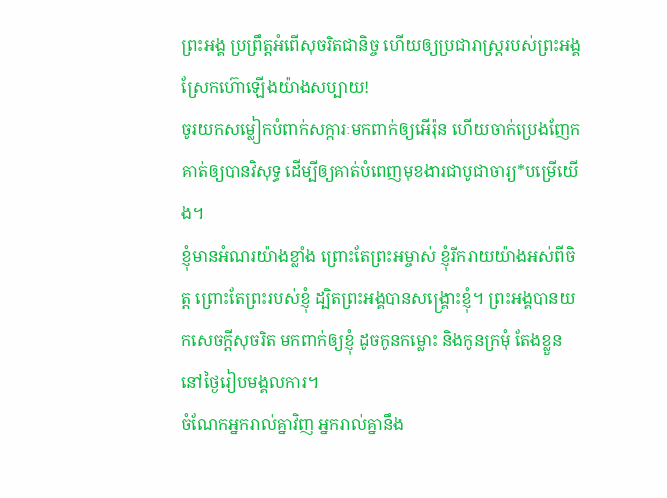ព្រះអង្គ ប្រព្រឹត្តអំពើសុចរិតជានិច្ច ហើយឲ្យប្រជារាស្ត្ររបស់ព្រះអង្គ ស្រែកហ៊ោឡើងយ៉ាងសប្បាយ!
ចូរយកសម្លៀកបំពាក់សក្ការៈមកពាក់ឲ្យអើរ៉ុន ហើយចាក់ប្រេងញែកគាត់ឲ្យបានវិសុទ្ធ ដើម្បីឲ្យគាត់បំពេញមុខងារជាបូជាចារ្យ*បម្រើយើង។
ខ្ញុំមានអំណរយ៉ាងខ្លាំង ព្រោះតែព្រះអម្ចាស់ ខ្ញុំរីករាយយ៉ាងអស់ពីចិត្ត ព្រោះតែព្រះរបស់ខ្ញុំ ដ្បិតព្រះអង្គបានសង្គ្រោះខ្ញុំ។ ព្រះអង្គបានយកសេចក្ដីសុចរិត មកពាក់ឲ្យខ្ញុំ ដូចកូនកម្លោះ និងកូនក្រមុំ តែងខ្លួននៅថ្ងៃរៀបមង្គលការ។
ចំណែកអ្នករាល់គ្នាវិញ អ្នករាល់គ្នានឹង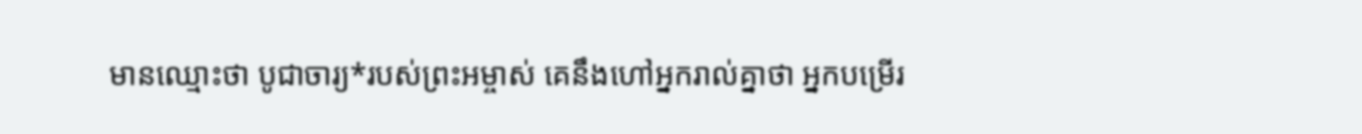មានឈ្មោះថា បូជាចារ្យ*របស់ព្រះអម្ចាស់ គេនឹងហៅអ្នករាល់គ្នាថា អ្នកបម្រើរ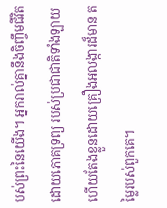បស់ព្រះនៃយើង។ អ្នករាល់គ្នានឹងចិញ្ចឹមជីវិតដោយភោគទ្រព្យ របស់ប្រជាជាតិទាំងឡាយ ហើយតែងខ្លួនដោយគ្រឿងអលង្ការដ៏មាន តម្លៃរបស់ពួកគេ។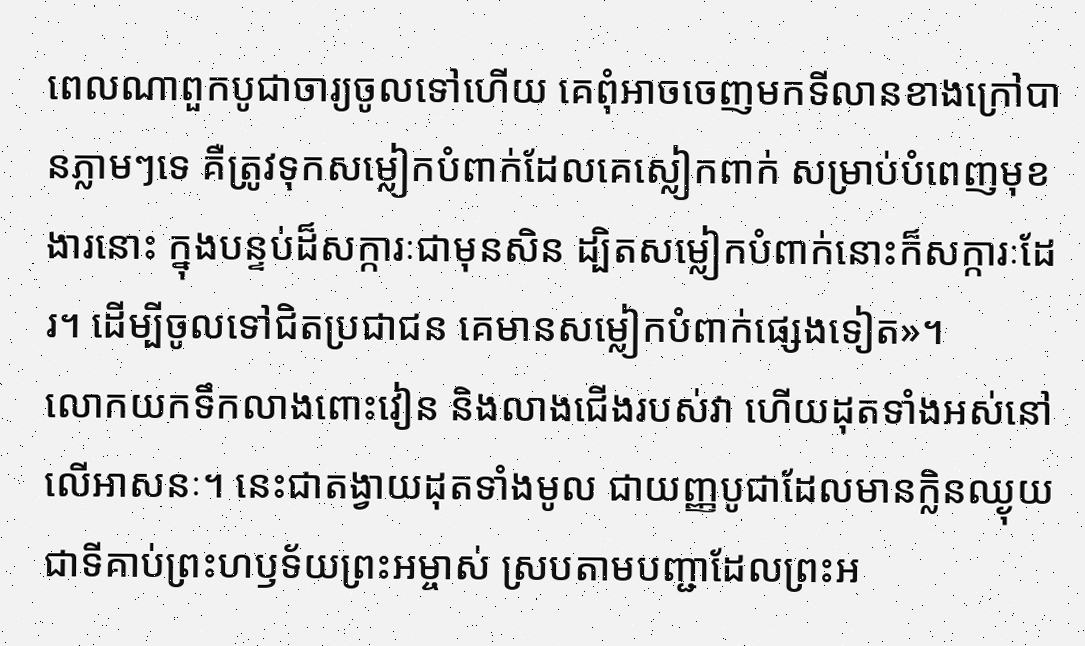ពេលណាពួកបូជាចារ្យចូលទៅហើយ គេពុំអាចចេញមកទីលានខាងក្រៅបានភ្លាមៗទេ គឺត្រូវទុកសម្លៀកបំពាក់ដែលគេស្លៀកពាក់ សម្រាប់បំពេញមុខងារនោះ ក្នុងបន្ទប់ដ៏សក្ការៈជាមុនសិន ដ្បិតសម្លៀកបំពាក់នោះក៏សក្ការៈដែរ។ ដើម្បីចូលទៅជិតប្រជាជន គេមានសម្លៀកបំពាក់ផ្សេងទៀត»។
លោកយកទឹកលាងពោះវៀន និងលាងជើងរបស់វា ហើយដុតទាំងអស់នៅលើអាសនៈ។ នេះជាតង្វាយដុតទាំងមូល ជាយញ្ញបូជាដែលមានក្លិនឈ្ងុយជាទីគាប់ព្រះហឫទ័យព្រះអម្ចាស់ ស្របតាមបញ្ជាដែលព្រះអ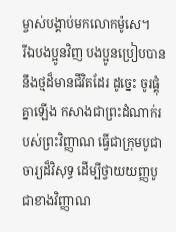ម្ចាស់បង្គាប់មកលោកម៉ូសេ។
រីឯបងប្អូនវិញ បងប្អូនប្រៀបបាននឹងថ្មដ៏មានជីវិតដែរ ដូច្នេះ ចូរផ្គុំគ្នាឡើង កសាងជាព្រះដំណាក់របស់ព្រះវិញ្ញាណ ធ្វើជាក្រុមបូជាចារ្យដ៏វិសុទ្ធ ដើម្បីថ្វាយយញ្ញបូជាខាងវិញ្ញាណ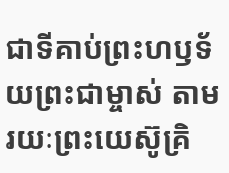ជាទីគាប់ព្រះហឫទ័យព្រះជាម្ចាស់ តាមរយៈព្រះយេស៊ូគ្រិ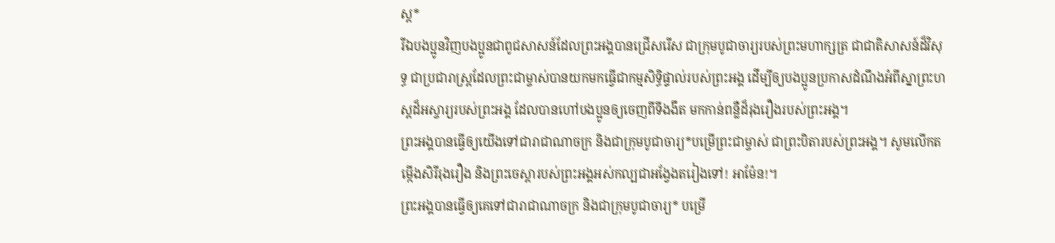ស្ត*
រីឯបងប្អូនវិញបងប្អូនជាពូជសាសន៍ដែលព្រះអង្គបានជ្រើសរើស ជាក្រុមបូជាចារ្យរបស់ព្រះមហាក្សត្រ ជាជាតិសាសន៍ដ៏វិសុទ្ធ ជាប្រជារាស្ដ្រដែលព្រះជាម្ចាស់បានយកមកធ្វើជាកម្មសិទ្ធិផ្ទាល់របស់ព្រះអង្គ ដើម្បីឲ្យបងប្អូនប្រកាសដំណឹងអំពីស្នាព្រះហស្ដដ៏អស្ចារ្យរបស់ព្រះអង្គ ដែលបានហៅបងប្អូនឲ្យចេញពីទីងងឹត មកកាន់ពន្លឺដ៏រុងរឿងរបស់ព្រះអង្គ។
ព្រះអង្គបានធ្វើឲ្យយើងទៅជារាជាណាចក្រ និងជាក្រុមបូជាចារ្យ*បម្រើព្រះជាម្ចាស់ ជាព្រះបិតារបស់ព្រះអង្គ។ សូមលើកតម្កើងសិរីរុងរឿង និងព្រះចេស្ដារបស់ព្រះអង្គអស់កល្បជាអង្វែងតរៀងទៅ! អាម៉ែន!។
ព្រះអង្គបានធ្វើឲ្យគេទៅជារាជាណាចក្រ និងជាក្រុមបូជាចារ្យ* បម្រើ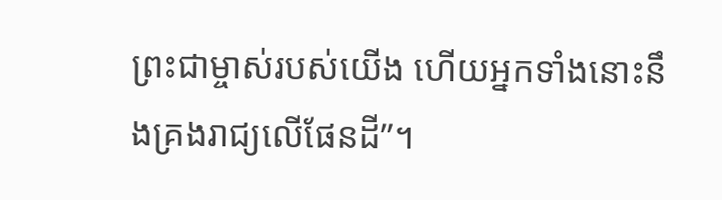ព្រះជាម្ចាស់របស់យើង ហើយអ្នកទាំងនោះនឹងគ្រងរាជ្យលើផែនដី”។